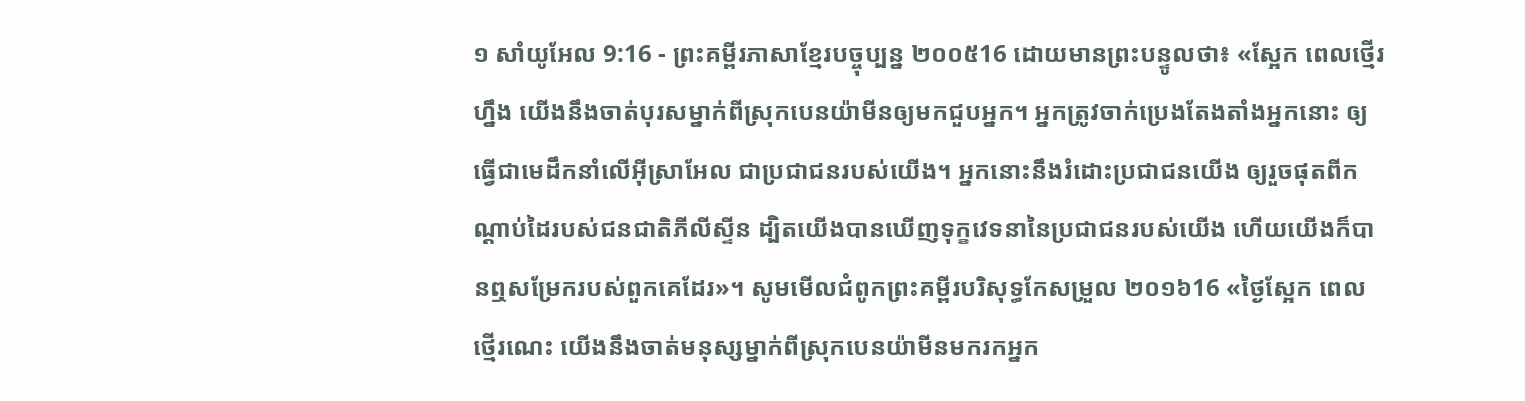១ សាំយូអែល 9:16 - ព្រះគម្ពីរភាសាខ្មែរបច្ចុប្បន្ន ២០០៥16 ដោយមានព្រះបន្ទូលថា៖ «ស្អែក ពេលថ្មើរហ្នឹង យើងនឹងចាត់បុរសម្នាក់ពីស្រុកបេនយ៉ាមីនឲ្យមកជួបអ្នក។ អ្នកត្រូវចាក់ប្រេងតែងតាំងអ្នកនោះ ឲ្យធ្វើជាមេដឹកនាំលើអ៊ីស្រាអែល ជាប្រជាជនរបស់យើង។ អ្នកនោះនឹងរំដោះប្រជាជនយើង ឲ្យរួចផុតពីកណ្ដាប់ដៃរបស់ជនជាតិភីលីស្ទីន ដ្បិតយើងបានឃើញទុក្ខវេទនានៃប្រជាជនរបស់យើង ហើយយើងក៏បានឮសម្រែករបស់ពួកគេដែរ»។ សូមមើលជំពូកព្រះគម្ពីរបរិសុទ្ធកែសម្រួល ២០១៦16 «ថ្ងៃស្អែក ពេលថ្មើរណេះ យើងនឹងចាត់មនុស្សម្នាក់ពីស្រុកបេនយ៉ាមីនមករកអ្នក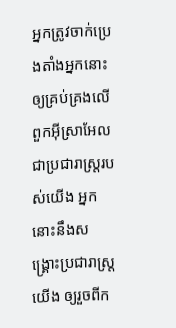អ្នកត្រូវចាក់ប្រេងតាំងអ្នកនោះ ឲ្យគ្រប់គ្រងលើពួកអ៊ីស្រាអែលជាប្រជារាស្ត្ររបស់យើង អ្នកនោះនឹងសង្គ្រោះប្រជារាស្ត្រយើង ឲ្យរួចពីក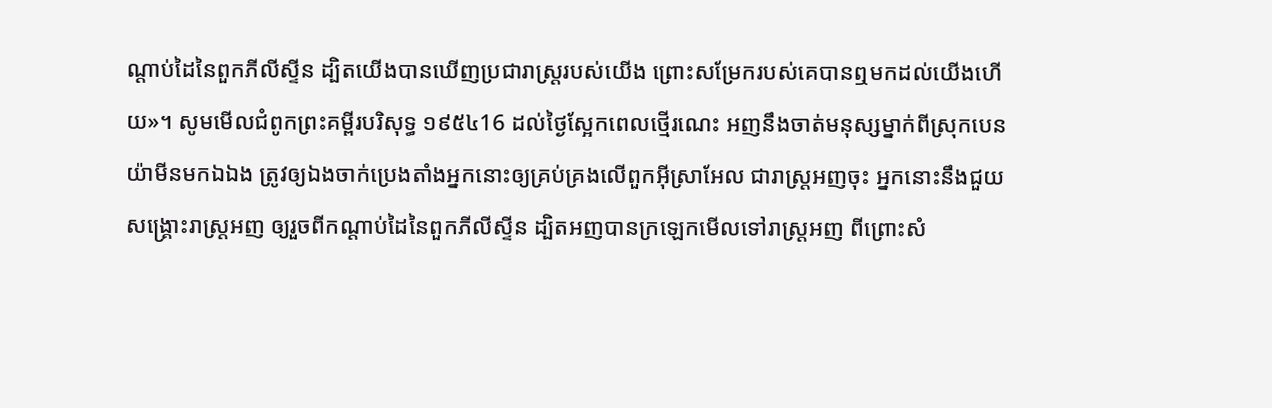ណ្ដាប់ដៃនៃពួកភីលីស្ទីន ដ្បិតយើងបានឃើញប្រជារាស្ត្ររបស់យើង ព្រោះសម្រែករបស់គេបានឮមកដល់យើងហើយ»។ សូមមើលជំពូកព្រះគម្ពីរបរិសុទ្ធ ១៩៥៤16 ដល់ថ្ងៃស្អែកពេលថ្មើរណេះ អញនឹងចាត់មនុស្សម្នាក់ពីស្រុកបេនយ៉ាមីនមកឯឯង ត្រូវឲ្យឯងចាក់ប្រេងតាំងអ្នកនោះឲ្យគ្រប់គ្រងលើពួកអ៊ីស្រាអែល ជារាស្ត្រអញចុះ អ្នកនោះនឹងជួយសង្គ្រោះរាស្ត្រអញ ឲ្យរួចពីកណ្តាប់ដៃនៃពួកភីលីស្ទីន ដ្បិតអញបានក្រឡេកមើលទៅរាស្ត្រអញ ពីព្រោះសំ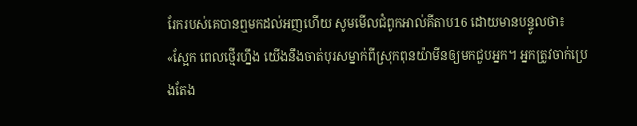រែករបស់គេបានឮមកដល់អញហើយ សូមមើលជំពូកអាល់គីតាប16 ដោយមានបន្ទូលថា៖ «ស្អែក ពេលថ្មើរហ្នឹង យើងនឹងចាត់បុរសម្នាក់ពីស្រុកពុនយ៉ាមីនឲ្យមកជួបអ្នក។ អ្នកត្រូវចាក់ប្រេងតែង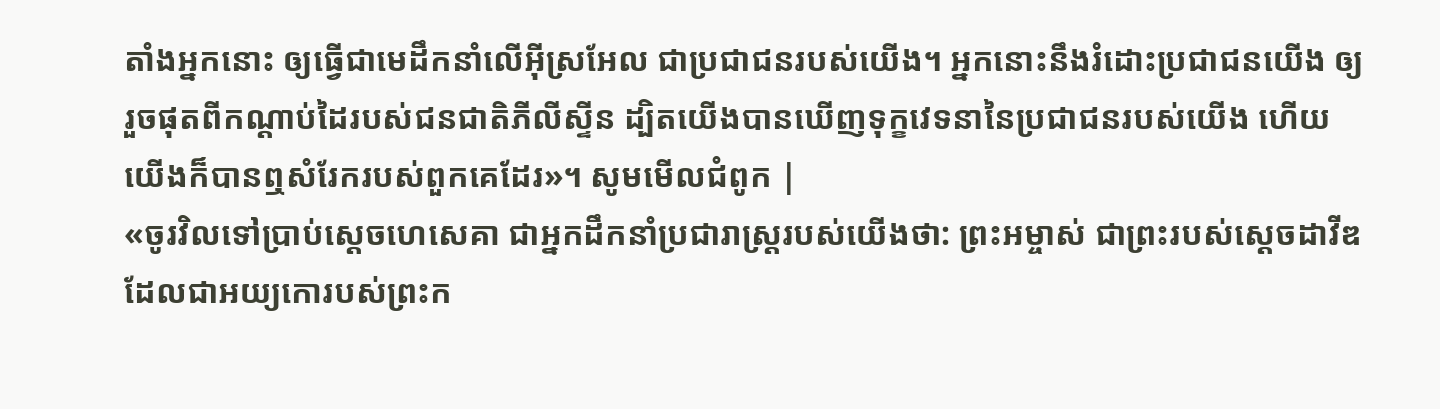តាំងអ្នកនោះ ឲ្យធ្វើជាមេដឹកនាំលើអ៊ីស្រអែល ជាប្រជាជនរបស់យើង។ អ្នកនោះនឹងរំដោះប្រជាជនយើង ឲ្យរួចផុតពីកណ្តាប់ដៃរបស់ជនជាតិភីលីស្ទីន ដ្បិតយើងបានឃើញទុក្ខវេទនានៃប្រជាជនរបស់យើង ហើយយើងក៏បានឮសំរែករបស់ពួកគេដែរ»។ សូមមើលជំពូក |
«ចូរវិលទៅប្រាប់ស្ដេចហេសេគា ជាអ្នកដឹកនាំប្រជារាស្ត្ររបស់យើងថា: ព្រះអម្ចាស់ ជាព្រះរបស់ស្ដេចដាវីឌ ដែលជាអយ្យកោរបស់ព្រះក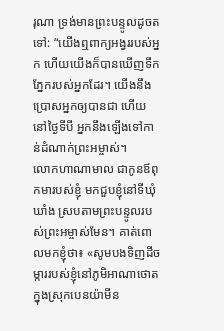រុណា ទ្រង់មានព្រះបន្ទូលដូចតទៅ: “យើងឮពាក្យអង្វររបស់អ្នក ហើយយើងក៏បានឃើញទឹកភ្នែករបស់អ្នកដែរ។ យើងនឹងប្រោសអ្នកឲ្យបានជា ហើយនៅថ្ងៃទីបី អ្នកនឹងឡើងទៅកាន់ដំណាក់ព្រះអម្ចាស់។
លោកហាណាមាល ជាកូនឪពុកមារបស់ខ្ញុំ មកជួបខ្ញុំនៅទីឃុំឃាំង ស្របតាមព្រះបន្ទូលរបស់ព្រះអម្ចាស់មែន។ គាត់ពោលមកខ្ញុំថា៖ «សូមបងទិញដីចម្ការរបស់ខ្ញុំនៅភូមិអាណាថោត ក្នុងស្រុកបេនយ៉ាមីន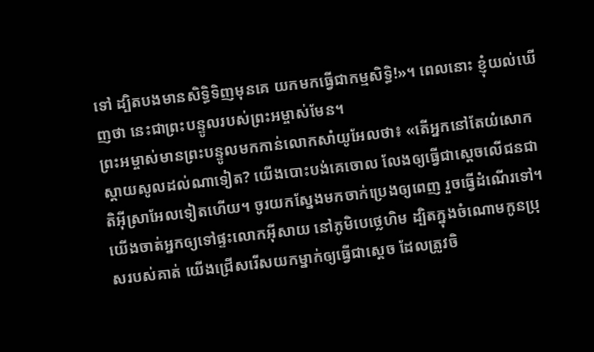ទៅ ដ្បិតបងមានសិទ្ធិទិញមុនគេ យកមកធ្វើជាកម្មសិទ្ធិ!»។ ពេលនោះ ខ្ញុំយល់ឃើញថា នេះជាព្រះបន្ទូលរបស់ព្រះអម្ចាស់មែន។
ព្រះអម្ចាស់មានព្រះបន្ទូលមកកាន់លោកសាំយូអែលថា៖ «តើអ្នកនៅតែយំសោកស្ដាយសូលដល់ណាទៀត? យើងបោះបង់គេចោល លែងឲ្យធ្វើជាស្ដេចលើជនជាតិអ៊ីស្រាអែលទៀតហើយ។ ចូរយកស្នែងមកចាក់ប្រេងឲ្យពេញ រួចធ្វើដំណើរទៅ។ យើងចាត់អ្នកឲ្យទៅផ្ទះលោកអ៊ីសាយ នៅភូមិបេថ្លេហិម ដ្បិតក្នុងចំណោមកូនប្រុសរបស់គាត់ យើងជ្រើសរើសយកម្នាក់ឲ្យធ្វើជាស្ដេច ដែលត្រូវចិ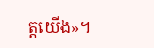ត្តយើង»។